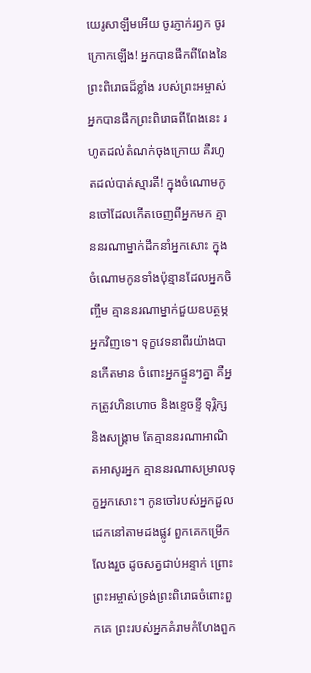យេរូសាឡឹមអើយ ចូរភ្ញាក់រឭក ចូរក្រោកឡើង! អ្នកបានផឹកពីពែងនៃព្រះពិរោធដ៏ខ្លាំង របស់ព្រះអម្ចាស់ អ្នកបានផឹកព្រះពិរោធពីពែងនេះ រហូតដល់តំណក់ចុងក្រោយ គឺរហូតដល់បាត់ស្មារតី! ក្នុងចំណោមកូនចៅដែលកើតចេញពីអ្នកមក គ្មាននរណាម្នាក់ដឹកនាំអ្នកសោះ ក្នុងចំណោមកូនទាំងប៉ុន្មានដែលអ្នកចិញ្ចឹម គ្មាននរណាម្នាក់ជួយឧបត្ថម្ភអ្នកវិញទេ។ ទុក្ខវេទនាពីរយ៉ាងបានកើតមាន ចំពោះអ្នកផ្ទួនៗគ្នា គឺអ្នកត្រូវហិនហោច និងខ្ទេចខ្ទី ទុរ្ភិក្ស និងសង្គ្រាម តែគ្មាននរណាអាណិតអាសូរអ្នក គ្មាននរណាសម្រាលទុក្ខអ្នកសោះ។ កូនចៅរបស់អ្នកដួលដេកនៅតាមដងផ្លូវ ពួកគេកម្រើកលែងរួច ដូចសត្វជាប់អន្ទាក់ ព្រោះព្រះអម្ចាស់ទ្រង់ព្រះពិរោធចំពោះពួកគេ ព្រះរបស់អ្នកគំរាមកំហែងពួក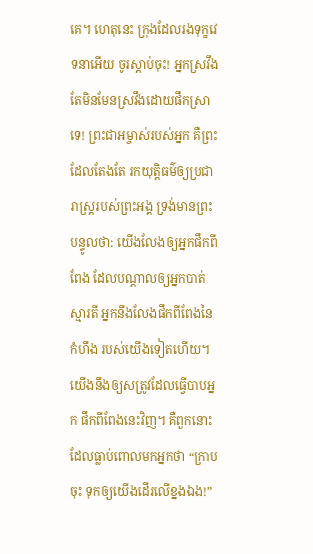គេ។ ហេតុនេះ ក្រុងដែលរងទុក្ខវេទនាអើយ ចូរស្ដាប់ចុះ! អ្នកស្រវឹង តែមិនមែនស្រវឹងដោយផឹកស្រាទេ! ព្រះជាអម្ចាស់របស់អ្នក គឺព្រះដែលតែងតែ រកយុត្តិធម៌ឲ្យប្រជារាស្ត្ររបស់ព្រះអង្គ ទ្រង់មានព្រះបន្ទូលថា: យើងលែងឲ្យអ្នកផឹកពីពែង ដែលបណ្ដាលឲ្យអ្នកបាត់ស្មារតី អ្នកនឹងលែងផឹកពីពែងនៃកំហឹង របស់យើងទៀតហើយ។ យើងនឹងឲ្យសត្រូវដែលធ្វើបាបអ្នក ផឹកពីពែងនេះវិញ។ គឺពួកនោះដែលធ្លាប់ពោលមកអ្នកថា “ក្រាបចុះ ទុកឲ្យយើងដើរលើខ្នងឯង!”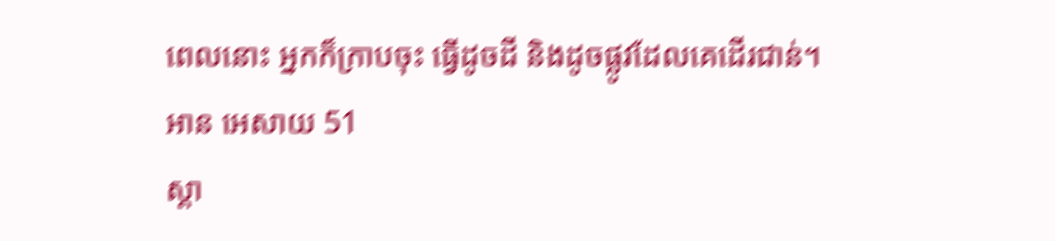ពេលនោះ អ្នកក៏ក្រាបចុះ ធ្វើដូចដី និងដូចផ្លូវដែលគេដើរជាន់។
អាន អេសាយ 51
ស្ដា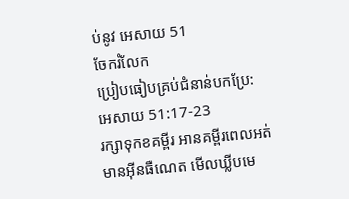ប់នូវ អេសាយ 51
ចែករំលែក
ប្រៀបធៀបគ្រប់ជំនាន់បកប្រែ: អេសាយ 51:17-23
រក្សាទុកខគម្ពីរ អានគម្ពីរពេលអត់មានអ៊ីនធឺណេត មើលឃ្លីបមេ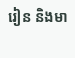រៀន និងមា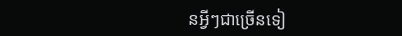នអ្វីៗជាច្រើនទៀ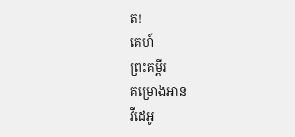ត!
គេហ៍
ព្រះគម្ពីរ
គម្រោងអាន
វីដេអូ